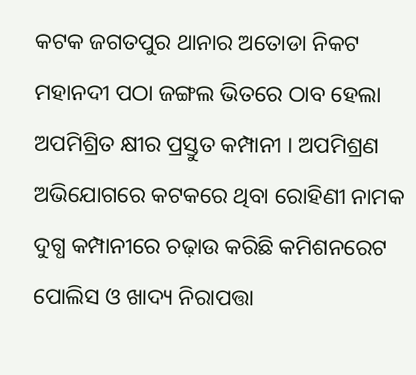କଟକ ଜଗତପୁର ଥାନାର ଅତୋଡା ନିକଟ ମହାନଦୀ ପଠା ଜଙ୍ଗଲ ଭିତରେ ଠାବ ହେଲା ଅପମିଶ୍ରିତ କ୍ଷୀର ପ୍ରସ୍ତୁତ କମ୍ପାନୀ । ଅପମିଶ୍ରଣ ଅଭିଯୋଗରେ କଟକରେ ଥିବା ରୋହିଣୀ ନାମକ ଦୁଗ୍ଧ କମ୍ପାନୀରେ ଚଢ଼ାଉ କରିଛି କମିଶନରେଟ ପୋଲିସ ଓ ଖାଦ୍ୟ ନିରାପତ୍ତା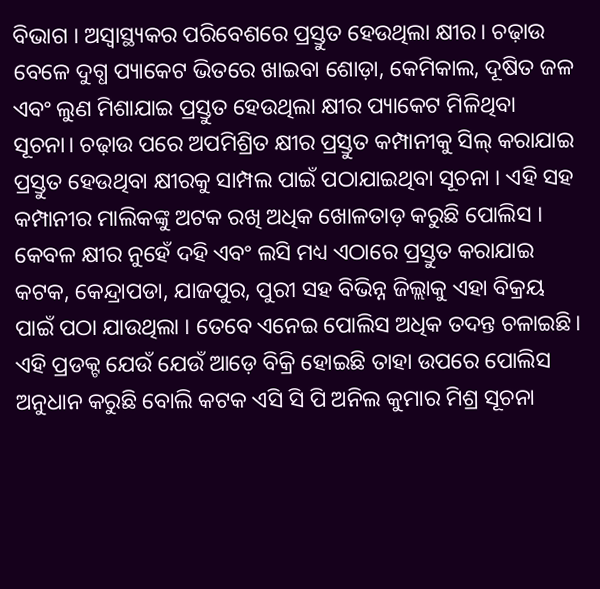ବିଭାଗ । ଅସ୍ୱାସ୍ଥ୍ୟକର ପରିବେଶରେ ପ୍ରସ୍ତୁତ ହେଉଥିଲା କ୍ଷୀର। ଚଢ଼ାଉ ବେଳେ ଦୁଗ୍ଧ ପ୍ୟାକେଟ ଭିତରେ ଖାଇବା ଶୋଡ଼ା, କେମିକାଲ, ଦୂଷିତ ଜଳ ଏବଂ ଲୁଣ ମିଶାଯାଇ ପ୍ରସ୍ତୁତ ହେଉଥିଲା କ୍ଷୀର ପ୍ୟାକେଟ ମିଳିଥିବା ସୂଚନା। ଚଢ଼ାଉ ପରେ ଅପମିଶ୍ରିତ କ୍ଷୀର ପ୍ରସ୍ତୁତ କମ୍ପାନୀକୁ ସିଲ୍ କରାଯାଇ ପ୍ରସ୍ତୁତ ହେଉଥିବା କ୍ଷୀରକୁ ସାମ୍ପଲ ପାଇଁ ପଠାଯାଇଥିବା ସୂଚନା । ଏହି ସହ କମ୍ପାନୀର ମାଲିକଙ୍କୁ ଅଟକ ରଖି ଅଧିକ ଖୋଳତାଡ଼ କରୁଛି ପୋଲିସ । କେବଳ କ୍ଷୀର ନୁହେଁ ଦହି ଏବଂ ଲସି ମଧ୍ୟ ଏଠାରେ ପ୍ରସ୍ତୁତ କରାଯାଇ କଟକ, କେନ୍ଦ୍ରାପଡା, ଯାଜପୁର, ପୁରୀ ସହ ବିଭିନ୍ନ ଜିଲ୍ଲାକୁ ଏହା ବିକ୍ରୟ ପାଇଁ ପଠା ଯାଉଥିଲା । ତେବେ ଏନେଇ ପୋଲିସ ଅଧିକ ତଦନ୍ତ ଚଳାଇଛି। ଏହି ପ୍ରଡକ୍ଟ ଯେଉଁ ଯେଉଁ ଆଡ଼େ ବିକ୍ରି ହୋଇଛି ତାହା ଉପରେ ପୋଲିସ ଅନୁଧାନ କରୁଛି ବୋଲି କଟକ ଏସି ସି ପି ଅନିଲ କୁମାର ମିଶ୍ର ସୂଚନା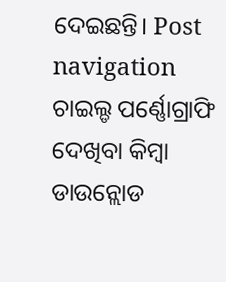ଦେଇଛନ୍ତି। Post navigation ଚାଇଲ୍ଡ ପର୍ଣ୍ଣୋଗ୍ରାଫି ଦେଖିବା କିମ୍ବା ଡାଉନ୍ଲୋଡ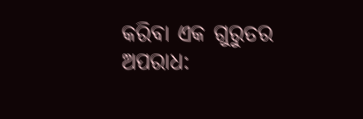କରିବା ଏକ ଗୁରୁତର ଅପରାଧ: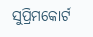ସୁପ୍ରିମକୋର୍ଟ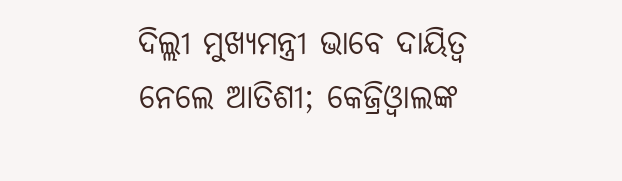ଦିଲ୍ଲୀ ମୁଖ୍ୟମନ୍ତ୍ରୀ ଭାବେ ଦାୟିତ୍ୱ ନେଲେ ଆତିଶୀ; କେଜ୍ରିଓ୍ୱାଲଙ୍କ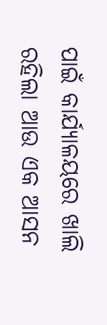ପାଇଁ କାର୍ଯ୍ୟାଳୟରେ ଖାଲି ରହିଲା ଆଉ ଏକ ଆସନ